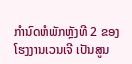ກໍານົດຫໍພັກຫຼັງທີ 2 ຂອງໂຮງງານເວນເຈີ ເປັນສູນ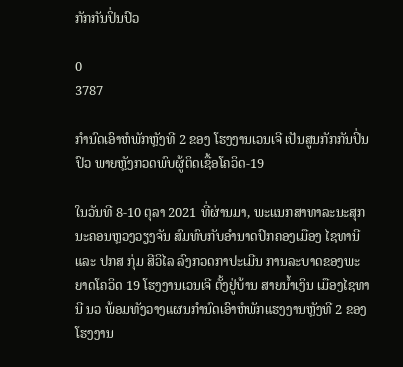ກັກກັນປິ່ນປົວ

0
3787

ກໍານົດເອົາຫໍພັກຫຼັງທີ 2 ຂອງ ໂຮງງານເວນເຈີ ເປັນສູນກັກກັນປິ່ນປົວ ພາຍຫຼັງກວດພົບຜູ້ຕິດເຊື້ອໂຄວິດ-19

ໃນວັນທີ 8-10 ຕຸລາ 2021 ທີ່ຜ່ານມາ, ພະແນກສາທາລະນະສຸກ ນະຄອນຫຼວງວຽງຈັນ ສົມທົບກັບອໍານາດປົກຄອງເມືອງ ໄຊທານີ ແລະ ປກສ ກຸ່ມ ສີວິໄລ ລົງກວດກາປະເມີນ ການລະບາດຂອງພະຍາດໂຄວິດ 19 ໂຮງງານເວນເຈີ ຕັ້ງຢູ່ບ້ານ ສາຍນ້ຳເງິນ ເມືອງໄຊທານີ ນວ ພ້ອມທັງວາງແຜນກໍານົດເອົາຫໍພັກແຮງງານຫຼັງທີ 2 ຂອງໂຮງງານ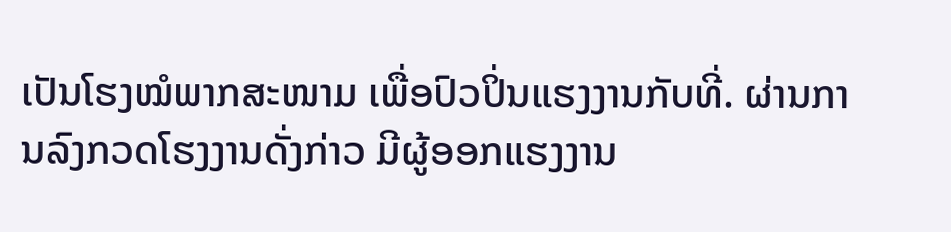ເປັນໂຮງໝໍພາກສະໜາມ ເພື່ອປົວປິ່ນແຮງງານກັບທີ່. ຜ່ານການລົງກວດໂຮງງານດັ່ງກ່າວ ມີຜູ້ອອກແຮງງານ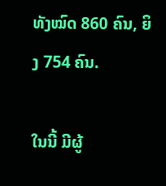ທັງໝົດ 860 ຄົນ, ຍິງ 754 ຄົນ.

ໃນນີ້ ມີຜູ້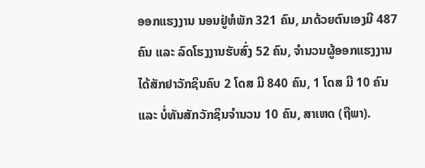ອອກແຮງງານ ນອນຢູ່ຫໍພັກ 321 ຄົນ, ມາດ້ວຍຕົນເອງມີ 487 ຄົນ ແລະ ລົດໂຮງງານຮັບສົ່ງ 52 ຄົນ, ຈໍານວນຜູ້ອອກແຮງງານໄດ້ສັກຢາວັກຊິນຄົບ 2 ໂດສ ມີ 840 ຄົນ, 1 ໂດສ ມີ 10 ຄົນ ແລະ ບໍ່ທັນສັກວັກຊິນຈຳນວນ 10 ຄົນ, ສາເຫດ (ຖືພາ).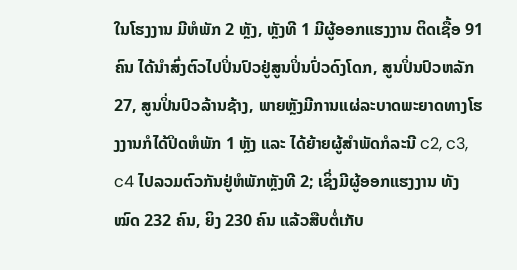ໃນໂຮງງານ ມີຫໍພັກ 2 ຫຼັງ, ຫຼັງທີ 1 ມີຜູ້ອອກແຮງງານ ຕິດເຊື້ອ 91 ຄົນ ໄດ້ນໍາສົ່ງຕົວໄປປິ່ນປົວຢູ່ສູນປິ່ນປົ່ວດົງໂດກ, ສູນປິ່ນປົວຫລັກ 27, ສູນປິ່ນປົວລ້ານຊ້າງ, ພາຍຫຼັງມີການແຜ່ລະບາດພະຍາດທາງໂຮງງານກໍໄດ້ປິດຫໍພັກ 1 ຫຼັງ ແລະ ໄດ້ຍ້າຍຜູ້ສຳພັດກໍລະນີ c2, c3, c4 ໄປລວມຕົວກັນຢູ່ຫໍພັກຫຼັງທີ 2; ເຊິ່ງມີຜູ້ອອກແຮງງານ ທັງໝົດ 232 ຄົນ, ຍິງ 230 ຄົນ ແລ້ວສືບຕໍ່ເກັບ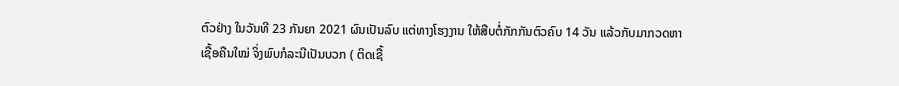ຕົວຢ່າງ ໃນວັນທີ 23 ກັນຍາ 2021 ຜົນເປັນລົບ ແຕ່ທາງໂຮງງານ ໃຫ້ສືບຕໍ່ກັກກັນຕົວຄົບ 14 ວັນ ແລ້ວກັບມາກວດຫາເຊື້ອຄືນໃໝ່ ຈິ່ງພົບກໍລະນີເປັນບວກ ( ຕິດເຊື້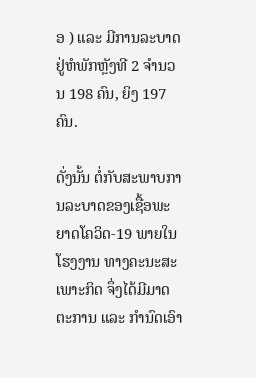ອ ) ແລະ ມີການລະບາດຢູ່ຫໍພັກຫຼັງທີ 2 ຈໍານວນ 198 ຄົນ, ຍິງ 197 ຄົນ.

ດັ່ງນັ້ນ ຕໍ່ກັບສະພາບການລະບາດຂອງເຊື້ອພະຍາດໂຄວິດ-19 ພາຍໃນໂຮງງານ ທາງຄະນະສະເພາະກິດ ຈຶ່ງໄດ້ມີມາດຕະການ ແລະ ກໍານົດເອົາ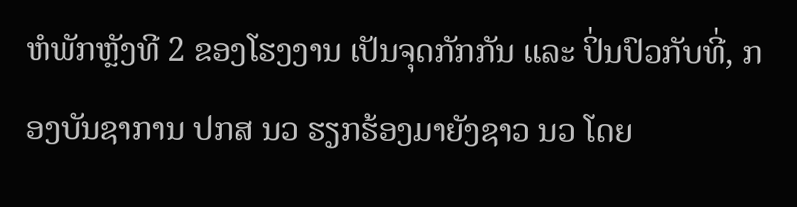ຫໍພັກຫຼັງທີ 2 ຂອງໂຮງງານ ເປັນຈຸດກັກກັນ ແລະ ປິ່ນປົວກັບທີ່, ກອງບັນຊາການ ປກສ ນວ ຮຽກຮ້ອງມາຍັງຊາວ ນວ ໂດຍ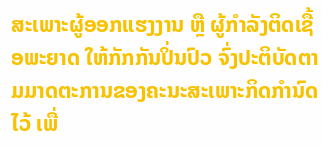ສະເພາະຜູ້ອອກແຮງງານ ຫຼື ຜູ້ກຳລັງຕິດເຊື້ອພະຍາດ ໃຫ້ກັກກັນປິ່ນປົວ ຈົ່ງປະຕິບັດຕາມມາດຕະການຂອງຄະນະສະເພາະກິດກໍານົດໄວ້ ເພື່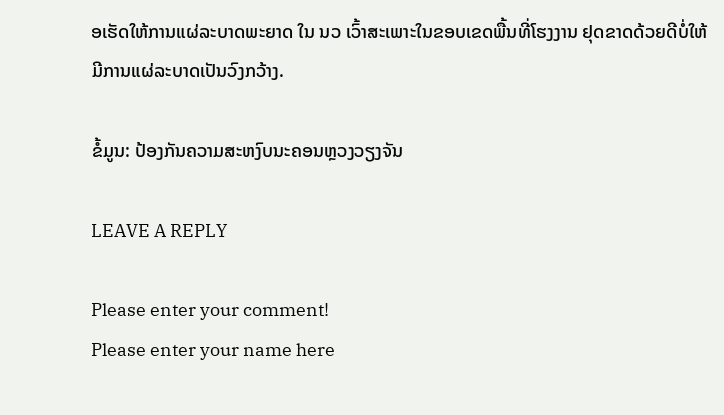ອເຮັດໃຫ້ການແຜ່ລະບາດພະຍາດ ໃນ ນວ ເວົ້າສະເພາະໃນຂອບເຂດພື້ນທີ່ໂຮງງານ ຢຸດຂາດດ້ວຍດີບໍ່ໃຫ້ມີການແຜ່ລະບາດເປັນວົງກວ້າງ.

ຂໍ້ມູນ: ປ້ອງກັນຄວາມສະຫງົບນະຄອນຫຼວງວຽງຈັນ

LEAVE A REPLY

Please enter your comment!
Please enter your name here